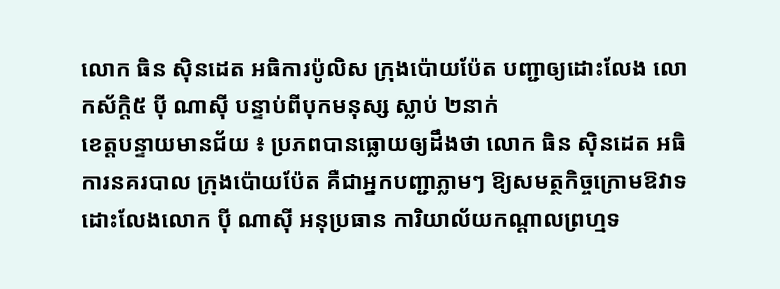លោក ធិន ស៊ិនដេត អធិការប៉ូលិស ក្រុងប៉ោយប៉ែត បញ្ជាឲ្យដោះលែង លោកស័ក្តិ៥ ប៉ី ណាស៊ី បន្ទាប់ពីបុកមនុស្ស ស្លាប់ ២នាក់
ខេត្តបន្ទាយមានជ័យ ៖ ប្រភពបានធ្លោយឲ្យដឹងថា លោក ធិន ស៊ិនដេត អធិការនគរបាល ក្រុងប៉ោយប៉ែត គឺជាអ្នកបញ្ជាភ្លាមៗ ឱ្យសមត្ថកិច្ចក្រោមឱវាទ ដោះលែងលោក ប៉ី ណាស៊ី អនុប្រធាន ការិយាល័យកណ្តាលព្រហ្មទ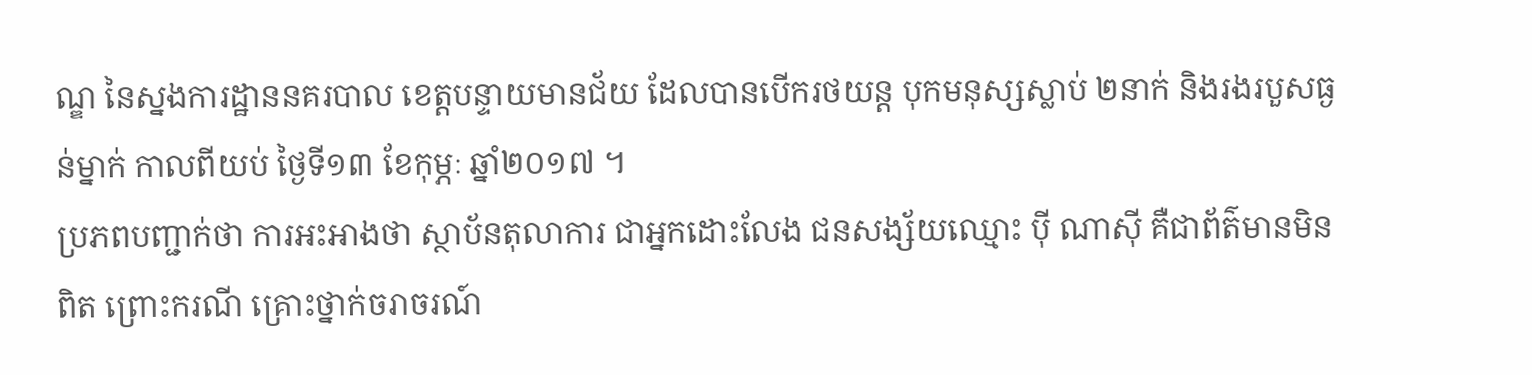ណ្ឌ នៃស្នងការដ្ឋាននគរបាល ខេត្តបន្ទាយមានជ័យ ដែលបានបើករថយន្ត បុកមនុស្សស្លាប់ ២នាក់ និងរងរបួសធ្ងន់ម្នាក់ កាលពីយប់ ថ្ងៃទី១៣ ខែកុម្ភៈ ឆ្នាំ២០១៧ ។
ប្រភពបញ្ជាក់ថា ការអះអាងថា ស្ថាប័នតុលាការ ជាអ្នកដោះលែង ជនសង្ស័យឈ្មោះ ប៉ី ណាស៊ី គឺជាព័ត៌មានមិនពិត ព្រោះករណី គ្រោះថ្នាក់ចរាចរណ៍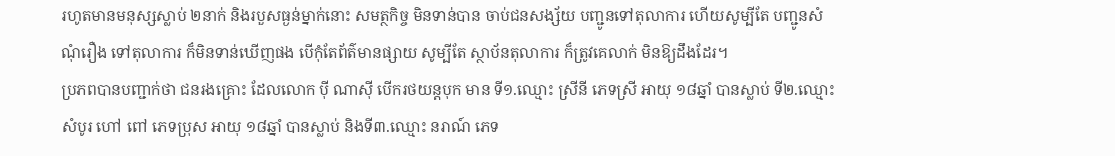រហូតមានមនុស្សស្លាប់ ២នាក់ និងរបួសធ្ងន់ម្នាក់នោះ សមត្ថកិច្ច មិនទាន់បាន ចាប់ជនសង្ស័យ បញ្ជូនទៅតុលាការ ហើយសូម្បីតែ បញ្ជូនសំណុំរឿង ទៅតុលាការ ក៏មិនទាន់ឃើញផង បើកុំតែព័ត៌មានផ្សាយ សូម្បីតែ ស្ថាប័នតុលាការ ក៏ត្រូវគេលាក់ មិនឱ្យដឹងដែរ។
ប្រភពបានបញ្ជាក់ថា ជនរងគ្រោះ ដែលលោក ប៉ី ណាស៊ី បើករថយន្តបុក មាន ទី១.ឈ្មោះ ស្រីនី ភេទស្រី អាយុ ១៨ឆ្នាំ បានស្លាប់ ទី២.ឈ្មោះ សំបូរ ហៅ ពៅ ភេទប្រុស អាយុ ១៨ឆ្នាំ បានស្លាប់ និងទី៣.ឈ្មោះ នរាណ៍ ភេទ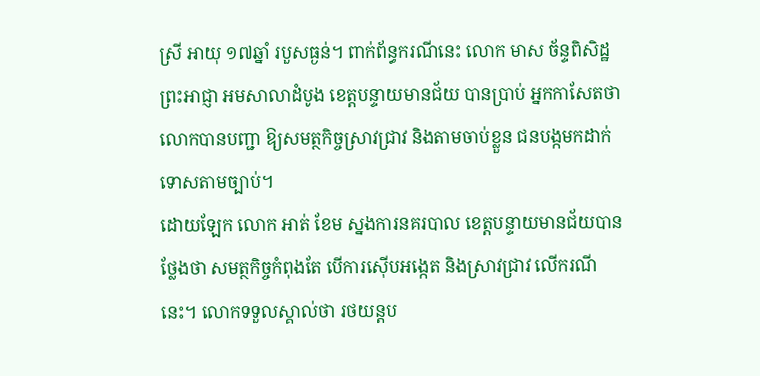ស្រី អាយុ ១៧ឆ្នាំ របួសធ្ងន់។ ពាក់ព័ន្ធករណីនេះ លោក មាស ច័ន្ទពិសិដ្ឋ ព្រះអាជ្ញា អមសាលាដំបូង ខេត្តបន្ទាយមានជ័យ បានប្រាប់ អ្នកកាសែតថា លោកបានបញ្ជា ឱ្យសមត្ថកិច្ចស្រាវជ្រាវ និងតាមចាប់ខ្លួន ជនបង្កមកដាក់ទោសតាមច្បាប់។
ដោយឡែក លោក អាត់ ខែម ស្នងការនគរបាល ខេត្តបន្ទាយមានជ័យបានថ្លែងថា សមត្ថកិច្ចកំពុងតែ បើការស៊ើបអង្កេត និងស្រាវជ្រាវ លើករណីនេះ។ លោកទទួលស្គាល់ថា រថយន្តប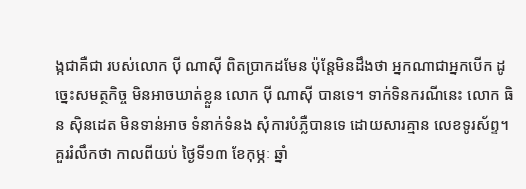ង្កជាគឺជា របស់លោក ប៉ី ណាស៊ី ពិតប្រាកដមែន ប៉ុន្តែមិនដឹងថា អ្នកណាជាអ្នកបើក ដូច្នេះសមត្ថកិច្ច មិនអាចឃាត់ខ្លួន លោក ប៉ី ណាស៊ី បានទេ។ ទាក់ទិនករណីនេះ លោក ធិន ស៊ិនដេត មិនទាន់អាច ទំនាក់ទំនង សុំការបំភ្លឺបានទេ ដោយសារគ្មាន លេខទូរស័ព្ទ។
គួររំលឹកថា កាលពីយប់ ថ្ងៃទី១៣ ខែកុម្ភៈ ឆ្នាំ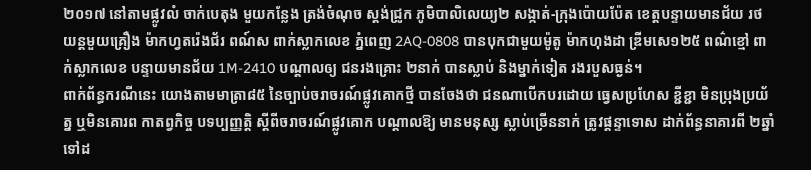២០១៧ នៅតាមផ្លូវលំ ចាក់បេតុង មួយកន្លែង ត្រង់ចំណុច ស្តង់ជ្រូក ភូមិបាលិលេយ្យ២ សង្កាត់-ក្រុងប៉ោយប៉ែត ខេត្តបន្ទាយមានជ័យ រថយន្តមួយគ្រឿង ម៉ាកហ្វតរ៉េងជ័រ ពណ៍ស ពាក់ស្លាកលេខ ភ្នំពេញ 2AQ-0808 បានបុកជាមួយម៉ូតូ ម៉ាកហុងដា ឌ្រីមសេ១២៥ ពណ៌ខ្មៅ ពាក់ស្លាកលេខ បន្ទាយមានជ័យ 1M-2410 បណ្តាលឲ្យ ជនរងគ្រោះ ២នាក់ បានស្លាប់ និងម្នាក់ទៀត រងរបួសធ្ងន់។
ពាក់ព័ន្ធករណីនេះ យោងតាមមាត្រា៨៥ នៃច្បាប់ចរាចរណ៍ផ្លូវគោកថ្មី បានចែងថា ជនណាបើកបរដោយ ធ្វេសប្រហែស ខ្ជីខ្ជា មិនប្រុងប្រយ័ត្ន ឬមិនគោរព កាតព្វកិច្ច បទប្បញ្ញត្តិ ស្តីពីចរាចរណ៍ផ្លូវគោក បណ្ដាលឱ្យ មានមនុស្ស ស្លាប់ច្រើននាក់ ត្រូវផ្តន្ទាទោស ដាក់ព័ន្ធនាគារពី ២ឆ្នាំ ទៅដ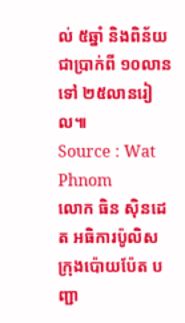ល់ ៥ឆ្នាំ និងពិន័យជាប្រាក់ពី ១០លាន ទៅ ២៥លានរៀល៕
Source : Wat Phnom
លោក ធិន ស៊ិនដេត អធិការប៉ូលិស ក្រុងប៉ោយប៉ែត បញ្ជា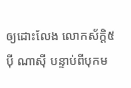ឲ្យដោះលែង លោកស័ក្តិ៥ ប៉ី ណាស៊ី បន្ទាប់ពីបុកម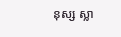នុស្ស ស្លា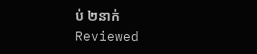ប់ ២នាក់
Reviewed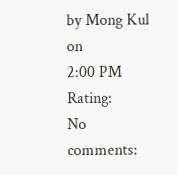by Mong Kul
on
2:00 PM
Rating:
No comments: